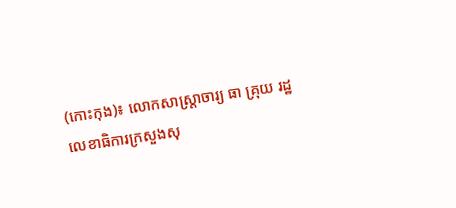(កោះកុង)៖ លោកសាស្រ្តាចារ្យ ធា គ្រុយ រដ្ឋលេខាធិការក្រសួងសុ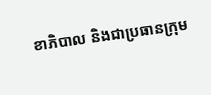ខាភិបាល និងជាប្រធានក្រុម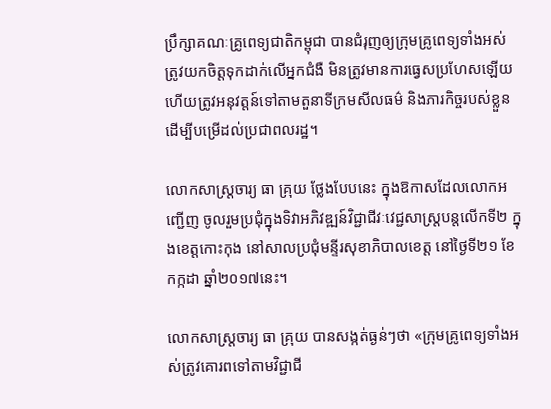ប្រឹក្សាគណៈគ្រូពេទ្យជាតិកម្ពុជា បានជំរុញឲ្យក្រុមគ្រូពេទ្យទាំងអស់ ត្រូវយកចិត្តទុកដាក់លើអ្នកជំងឺ មិនត្រូវមានការធ្វេសប្រហែសឡើយ ហើយត្រូវអនុវត្តន៍ទៅតាមតួនាទីក្រមសីលធម៌ និងភារកិច្ចរបស់ខ្លួន ដើម្បីបម្រើដល់ប្រជាពលរដ្ឋ។

លោកសាស្រ្តចារ្យ ធា គ្រុយ ថ្លែងបែបនេះ ក្នុងឱកាសដែលលោកអញ្ជើញ ចូលរួមប្រជុំក្នុងទិវាអភិវឌ្ឍន៍វិជ្ជាជីវៈវេជ្ជសាស្រ្តបន្តលើកទី២ ក្នុងខេត្តកោះកុង នៅសាលប្រជុំមន្ទីរសុខាភិបាលខេត្ត នៅថ្ងៃទី២១ ខែកក្កដា ឆ្នាំ២០១៧នេះ។

លោកសាស្រ្តចារ្យ ធា គ្រុយ បានសង្កត់ធ្ងន់ៗថា «ក្រុមគ្រូពេទ្យទាំងអស់ត្រូវគោរពទៅតាមវិជ្ជាជី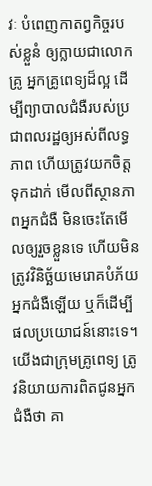វៈ បំពេញកាតព្វកិច្ចរបស់ខ្លួនំ ឲ្យក្លាយជាលោកគ្រូ អ្នកគ្រូពេទ្យដ៏ល្អ ដើម្បីព្យាបាលជំងឺរបស់ប្រជាពលរដ្ឋឲ្យអស់ពីលទ្ធភាព ហើយត្រូវយកចិត្តទុកដាក់ មើលពីស្ថានភាពអ្នកជំងឺ មិនចេះតែមើលឲ្យរួចខ្លួនទេ ហើយមិនត្រូវវិនិច្ឆ័យមេរោគបំភ័យអ្នកជំងឺឡើយ ឬក៏ដើម្បីផលប្រយោជន៍នោះទេ។ យើងជាក្រុមគ្រូពេទ្យ ត្រូវនិយាយការពិតជូនអ្នកជំងឺថា គា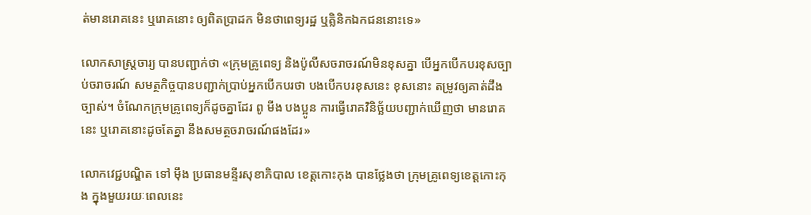ត់មានរោគនេះ ឬរោគនោះ ឲ្យពិតប្រាដក មិនថាពេទ្យរដ្ឋ ឬគ្លិនិកឯកជននោះទេ»

លោកសាស្រ្តចារ្យ បានបញ្ជាក់ថា «ក្រុមគ្រូពេទ្យ និងប៉ូលីសចរាចរណ៍មិនខុសគ្នា បើអ្នកបើកបរខុសច្បាប់ចរាចរណ៍ សមត្ថកិច្ចបានបញ្ជាក់ប្រាប់អ្នកបើកបរថា បងបើកបរខុសនេះ ខុសនោះ តម្រូវឲ្យគាត់ដឹងច្បាស់។ ចំណែកក្រុមគ្រូពេទ្យក៏ដូចគ្នាដែរ ពូ មីង បងប្អូន ការធ្វើរោគវិនិច្ឆ័យបញ្ជាក់ឃើញថា មានរោគនេះ ឬរោគនោះដូចតែគ្នា នឹងសមត្ថចរាចរណ៍ផងដែរ»

លោកវេជ្ជបណ្ឌិត ទៅ ម៉ឹង ប្រធានមន្ទីរសុខាភិបាល ខេត្តកោះកុង បានថ្លែងថា ក្រុមគ្រូពេទ្យខេត្តកោះកុង ក្នុងមួយរយៈពេលនេះ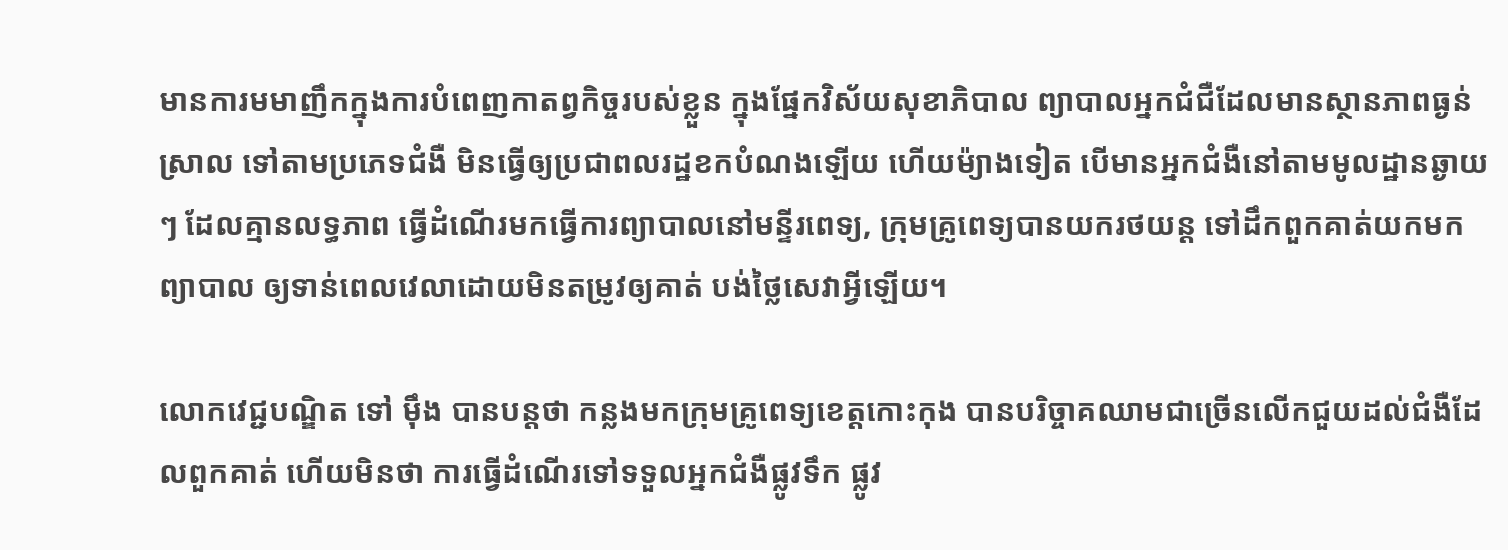មានការមមាញឹកក្នុងការបំពេញកាតព្វកិច្ចរបស់ខ្លួន ក្នុងផ្នែកវិស័យសុខាភិបាល ព្យាបាលអ្នកជំជឺដែលមានស្ថានភាពធ្ងន់ស្រាល ទៅតាមប្រភេទជំងឺ មិនធ្វើឲ្យប្រជាពលរដ្ឋខកបំណងឡើយ ហើយម៉្យាងទៀត បើមានអ្នកជំងឺនៅតាមមូលដ្ឋានឆ្ងាយៗ ដែលគ្មានលទ្ធភាព ធ្វើដំណើរមកធ្វើការព្យាបាលនៅមន្ទីរពេទ្យ, ក្រុមគ្រូពេទ្យបានយករថយន្ត ទៅដឹកពួកគាត់យកមកព្យាបាល ឲ្យទាន់ពេលវេលាដោយមិនតម្រូវឲ្យគាត់ បង់ថ្លៃសេវាអ្វីឡើយ។

លោកវេជ្ជបណ្ឌិត ទៅ ម៉ឹង បានបន្តថា កន្លងមកក្រុមគ្រូពេទ្យខេត្តកោះកុង បានបរិច្ចាគឈាមជាច្រើនលើកជួយដល់ជំងឺដែលពួកគាត់ ហើយមិនថា ការធ្វើដំណើរទៅទទួលអ្នកជំងឺផ្លូវទឹក ផ្លូវ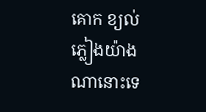គោក ខ្យល់ភ្លៀងយ៉ាងណានោះទេ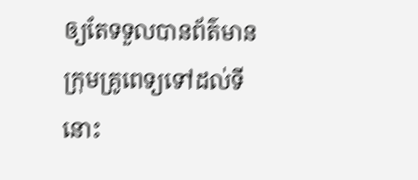ឲ្យតែទទួលបានព័ត៌មាន ក្រុមគ្រូពេទ្យទៅដល់ទីនោះ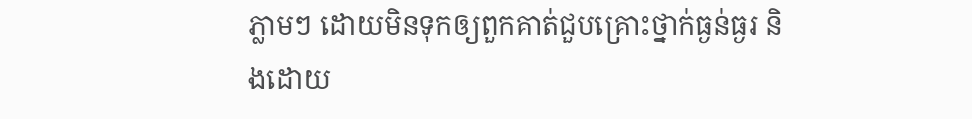ភ្លាមៗ ដោយមិនទុកឲ្យពួកគាត់ជួបគ្រោះថ្នាក់ធ្ងន់ធ្ងរ និងដោយ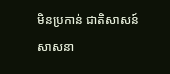មិនប្រកាន់ ជាតិសាសន៍ សាសនា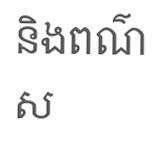និងពណ៌ស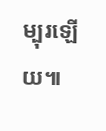ម្បុរឡើយ៕